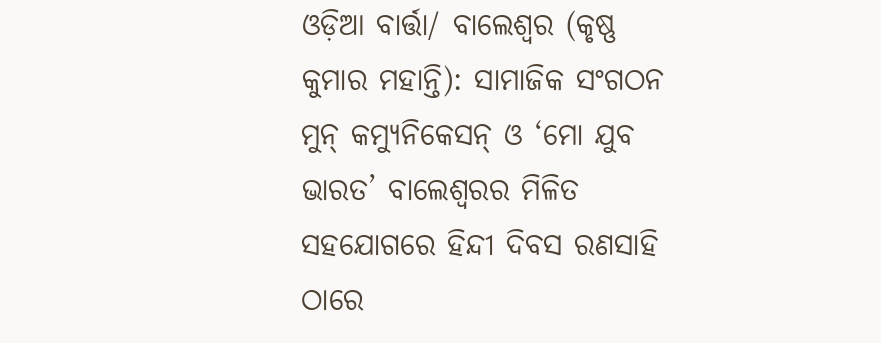ଓଡ଼ିଆ ବାର୍ତ୍ତା/ ବାଲେଶ୍ୱର (କୃଷ୍ଣ କୁମାର ମହାନ୍ତି): ସାମାଜିକ ସଂଗଠନ ମୁନ୍ କମ୍ୟୁନିକେସନ୍ ଓ ‘ମୋ ଯୁବ ଭାରତ’ ବାଲେଶ୍ୱରର ମିଳିତ ସହଯୋଗରେ ହିନ୍ଦୀ ଦିବସ ରଣସାହି ଠାରେ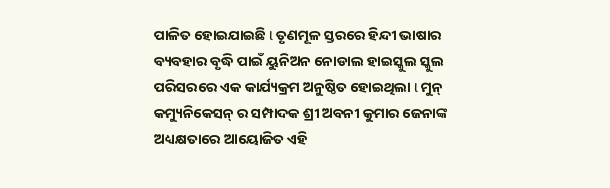ପାଳିତ ହୋଇଯାଇଛି l ତୃଣମୂଳ ସ୍ତରରେ ହିନ୍ଦୀ ଭାଷାର ବ୍ୟବହାର ବୃଦ୍ଧି ପାଇଁ ୟୁନିଅନ ନୋଡାଲ ହାଇସ୍କୁଲ ସ୍କୁଲ ପରିସରରେ ଏକ କାର୍ଯ୍ୟକ୍ରମ ଅନୁଷ୍ଠିତ ହୋଇଥିଲା l ମୁନ୍ କମ୍ୟୁନିକେସନ୍ ର ସମ୍ପାଦକ ଶ୍ରୀ ଅବନୀ କୁମାର ଜେନାଙ୍କ ଅଧ୍ୟକ୍ଷତାରେ ଆୟୋଜିତ ଏହି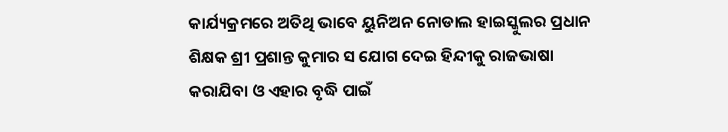କାର୍ଯ୍ୟକ୍ରମରେ ଅତିଥି ଭାବେ ୟୁନିଅନ ନୋଡାଲ ହାଇସ୍କୁଲର ପ୍ରଧାନ ଶିକ୍ଷକ ଶ୍ରୀ ପ୍ରଶାନ୍ତ କୁମାର ସ ଯୋଗ ଦେଇ ହିନ୍ଦୀକୁ ରାଜଭାଷା କରାଯିବା ଓ ଏହାର ବୃଦ୍ଧି ପାଇଁ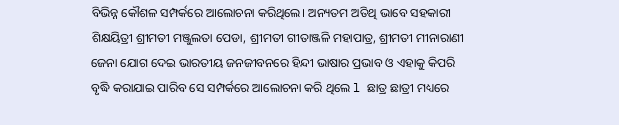ବିଭିନ୍ନ କୌଶଳ ସମ୍ପର୍କରେ ଆଲୋଚନା କରିଥିଲେ। ଅନ୍ୟତମ ଅତିଥି ଭାବେ ସହକାରୀ ଶିକ୍ଷୟିତ୍ରୀ ଶ୍ରୀମତୀ ମଞ୍ଜୁଲତା ପେଡା, ଶ୍ରୀମତୀ ଗୀତାଞ୍ଜଳି ମହାପାତ୍ର, ଶ୍ରୀମତୀ ମୀନାରାଣୀ ଜେନା ଯୋଗ ଦେଇ ଭାରତୀୟ ଜନଜୀବନରେ ହିନ୍ଦୀ ଭାଷାର ପ୍ରଭାବ ଓ ଏହାକୁ କିପରି ବୃଦ୍ଧି କରାଯାଇ ପାରିବ ସେ ସମ୍ପର୍କରେ ଆଲୋଚନା କରି ଥିଲେ l ଛାତ୍ର ଛାତ୍ରୀ ମଧ୍ୟରେ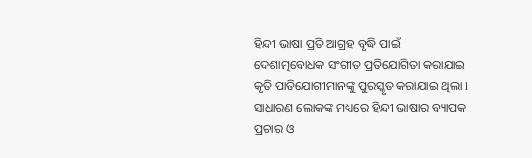ହିନ୍ଦୀ ଭାଷା ପ୍ରତି ଆଗ୍ରହ ବୃଦ୍ଧି ପାଇଁ ଦେଶାତ୍ମବୋଧକ ସଂଗୀତ ପ୍ରତିଯୋଗିତା କରାଯାଇ କୃତି ପାତିଯୋଗୀମାନଙ୍କୁ ପୁରସ୍କୃତ କରାଯାଇ ଥିଲା l ସାଧାରଣ ଲୋକଙ୍କ ମଧ୍ୟରେ ହିନ୍ଦୀ ଭାଷାର ବ୍ୟାପକ ପ୍ରଚାର ଓ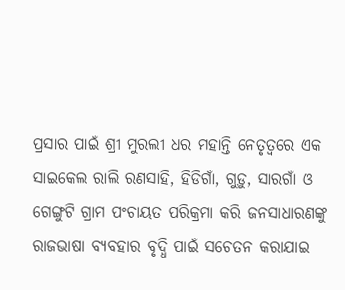ପ୍ରସାର ପାଇଁ ଶ୍ରୀ ମୁରଲୀ ଧର ମହାନ୍ତି ନେତୃତ୍ୱରେ ଏକ ସାଇକେଲ ରାଲି ରଣସାହି, ହିଡିଗାଁ, ଗୁଡ଼ୁ, ସାରଗାଁ ଓ ଗେଙ୍ଗୁଟି ଗ୍ରାମ ପଂଚାୟତ ପରିକ୍ରମା କରି ଜନସାଧାରଣଙ୍କୁ ରାଜଭାଷା ବ୍ୟବହାର ବୃଦ୍ଧି ପାଇଁ ସଚେତନ କରାଯାଇ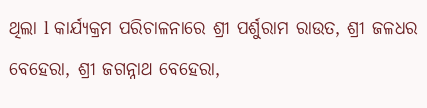ଥିଲା l କାର୍ଯ୍ୟକ୍ରମ ପରିଚାଳନାରେ ଶ୍ରୀ ପର୍ଶୁରାମ ରାଉତ, ଶ୍ରୀ ଜଳଧର ବେହେରା, ଶ୍ରୀ ଜଗନ୍ନାଥ ବେହେରା,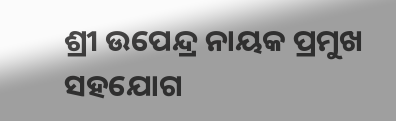ଶ୍ରୀ ଉପେନ୍ଦ୍ର ନାୟକ ପ୍ରମୁଖ ସହଯୋଗ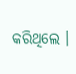କରିଥିଲେ ।